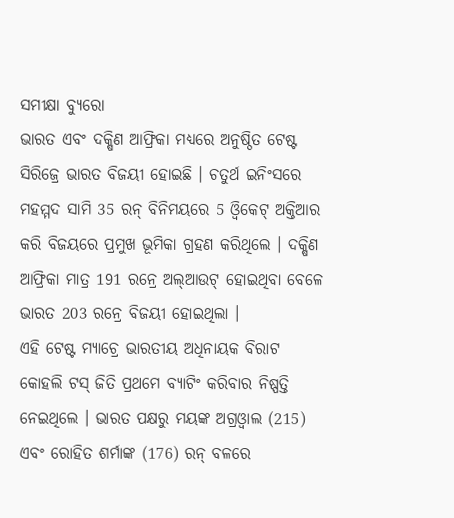ସମୀକ୍ଷା ବ୍ୟୁରୋ
ଭାରତ ଏବଂ ଦକ୍ଷିଣ ଆଫ୍ରିକା ମଧ୍ୟରେ ଅନୁଷ୍ଠିତ ଟେଷ୍ଟ ସିରିଜ୍ରେ ଭାରତ ବିଜୟୀ ହୋଇଛି । ଚତୁର୍ଥ ଇନିଂସରେ ମହମ୍ମଦ ସାମି 35 ରନ୍ ବିନିମୟରେ 5 ଓ୍ବିକେଟ୍ ଅକ୍ତିଆର କରି ବିଜୟରେ ପ୍ରମୁଖ ଭୂମିକା ଗ୍ରହଣ କରିଥିଲେ । ଦକ୍ଷିଣ ଆଫ୍ରିକା ମାତ୍ର 191 ରନ୍ରେ ଅଲ୍ଆଉଟ୍ ହୋଇଥିବା ବେଳେ ଭାରତ 203 ରନ୍ରେ ବିଜୟୀ ହୋଇଥିଲା ।
ଏହି ଟେଷ୍ଟ ମ୍ୟାଚ୍ରେ ଭାରତୀୟ ଅଧିନାୟକ ବିରାଟ କୋହଲି ଟସ୍ ଜିତି ପ୍ରଥମେ ବ୍ୟାଟିଂ କରିବାର ନିଷ୍ପତ୍ତି ନେଇଥିଲେ । ଭାରତ ପକ୍ଷରୁ ମୟଙ୍କ ଅଗ୍ରଓ୍ବାଲ (215) ଏବଂ ରୋହିତ ଶର୍ମାଙ୍କ (176) ରନ୍ ବଳରେ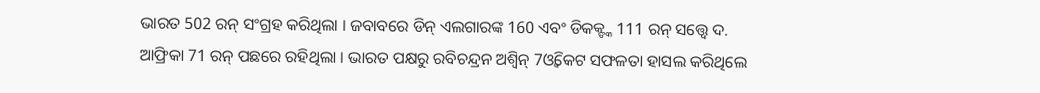ଭାରତ 502 ରନ୍ ସଂଗ୍ରହ କରିଥିଲା । ଜବାବରେ ଡିନ୍ ଏଲଗାରଙ୍କ 160 ଏବଂ ଡିକକ୍ଙ୍କ 111 ରନ୍ ସତ୍ତ୍ବେ ଦ. ଆଫ୍ରିକା 71 ରନ୍ ପଛରେ ରହିଥିଲା । ଭାରତ ପକ୍ଷରୁ ରବିଚନ୍ଦ୍ରନ ଅଶ୍ବିନ୍ 7ଓ୍ବିକେଟ ସଫଳତା ହାସଲ କରିଥିଲେ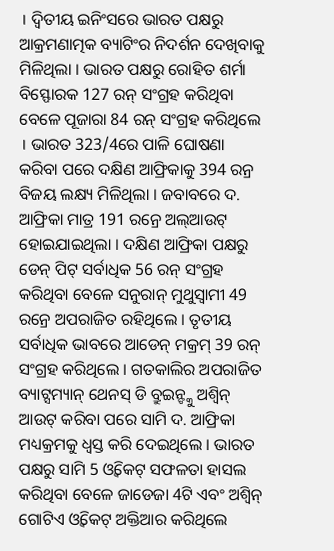। ଦ୍ବିତୀୟ ଇନିଂସରେ ଭାରତ ପକ୍ଷରୁ ଆକ୍ରମଣାତ୍ମକ ବ୍ୟାଟିଂର ନିଦର୍ଶନ ଦେଖିବାକୁ ମିଳିଥିଲା । ଭାରତ ପକ୍ଷରୁ ରୋହିତ ଶର୍ମା ବିସ୍ଫୋରକ 127 ରନ୍ ସଂଗ୍ରହ କରିଥିବା ବେଳେ ପୂଜାରା 84 ରନ୍ ସଂଗ୍ରହ କରିଥିଲେ । ଭାରତ 323/4ରେ ପାଳି ଘୋଷଣା କରିବା ପରେ ଦକ୍ଷିଣ ଆଫ୍ରିକାକୁ 394 ରନ୍ର ବିଜୟ ଲକ୍ଷ୍ୟ ମିଳିଥିଲା । ଜବାବରେ ଦ. ଆଫ୍ରିକା ମାତ୍ର 191 ରନ୍ରେ ଅଲ୍ଆଉଟ୍ ହୋଇଯାଇଥିଲା । ଦକ୍ଷିଣ ଆଫ୍ରିକା ପକ୍ଷରୁ ଡେନ୍ ପିଟ୍ ସର୍ବାଧିକ 56 ରନ୍ ସଂଗ୍ରହ କରିଥିବା ବେଳେ ସନୁରାନ୍ ମୁଥୁସ୍ବାମୀ 49 ରନ୍ରେ ଅପରାଜିତ ରହିଥିଲେ । ତୃତୀୟ ସର୍ବାଧିକ ଭାବରେ ଆଡେନ୍ ମକ୍ରମ୍ 39 ରନ୍ ସଂଗ୍ରହ କରିଥିଲେ । ଗତକାଲିର ଅପରାଜିତ ବ୍ୟାଟ୍ସମ୍ୟାନ୍ ଥେନସ୍ ଡି ବ୍ରୁଇନ୍ଙ୍କୁ ଅଶ୍ବିନ୍ ଆଉଟ୍ କରିବା ପରେ ସାମି ଦ. ଆଫ୍ରିକା ମଧ୍ୟକ୍ରମକୁ ଧ୍ବସ୍ତ କରି ଦେଇଥିଲେ । ଭାରତ ପକ୍ଷରୁ ସାମି 5 ଓ୍ବିକେଟ୍ ସଫଳତା ହାସଲ କରିଥିବା ବେଳେ ଜାଡେଜା 4ଟି ଏବଂ ଅଶ୍ବିନ୍ ଗୋଟିଏ ଓ୍ବିକେଟ୍ ଅକ୍ତିଆର କରିଥିଲେ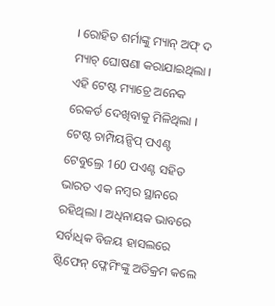। ରୋହିତ ଶର୍ମାଙ୍କୁ ମ୍ୟାନ୍ ଅଫ୍ ଦ ମ୍ୟାଚ୍ ଘୋଷଣା କରାଯାଇଥିଲା ।
ଏହି ଟେଷ୍ଟ ମ୍ୟାଚ୍ରେ ଅନେକ ରେକର୍ଡ ଦେଖିବାକୁ ମିଳିଥିଲା । ଟେଷ୍ଟ ଚାମ୍ପିୟନ୍ସିପ୍ ପଏଣ୍ଟ ଟେବୁଲ୍ରେ 160 ପଏଣ୍ଟ ସହିତ ଭାରତ ଏକ ନମ୍ବର ସ୍ଥାନରେ ରହିଥିଲା । ଅଧିନାୟକ ଭାବରେ ସର୍ବାଧିକ ବିଜୟ ହାସଲରେ ଷ୍ଟିଫେନ୍ ଫ୍ଳେମିଂଙ୍କୁ ଅତିକ୍ରମ କଲେ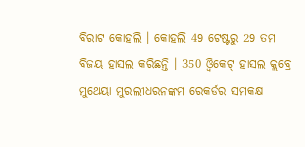ବିରାଟ କୋହଲି । କୋହଲି 49 ଟେଷ୍ଟରୁ 29 ତମ ବିଜୟ ହାସଲ କରିଛନ୍ତି । 350 ଓ୍ବିକେଟ୍ ହାସଲ କ୍ଲବ୍ରେ ମୁଥେୟା ମୁରଲୀଧରନଙ୍କମ ରେକର୍ଡର ସମକକ୍ଷ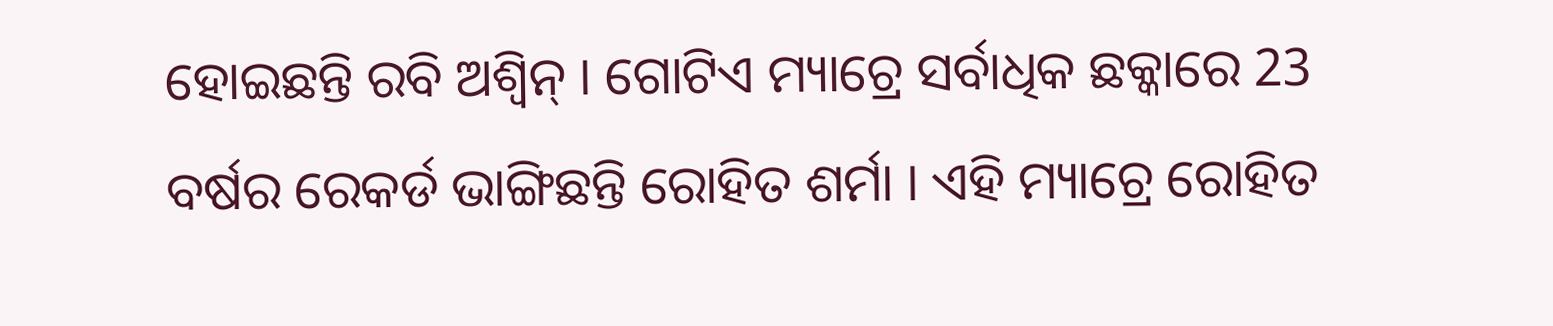ହୋଇଛନ୍ତି ରବି ଅଶ୍ବିନ୍ । ଗୋଟିଏ ମ୍ୟାଚ୍ରେ ସର୍ବାଧିକ ଛକ୍କାରେ 23 ବର୍ଷର ରେକର୍ଡ ଭାଙ୍ଗିଛନ୍ତି ରୋହିତ ଶର୍ମା । ଏହି ମ୍ୟାଚ୍ରେ ରୋହିତ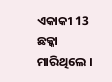ଏକାକୀ 13 ଛକ୍କା ମାରିଥିଲେ ।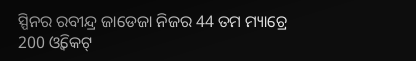ସ୍ପିନର ରବୀନ୍ଦ୍ର ଜାଡେଜା ନିଜର 44 ତମ ମ୍ୟାଚ୍ରେ 200 ଓ୍ବିକେଟ୍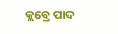କ୍ଲବ୍ରେ ପାଦ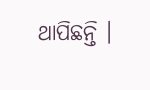ଥାପିଛନ୍ତି ।